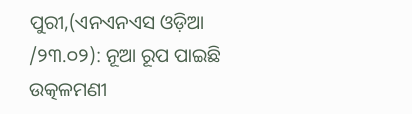ପୁରୀ,(ଏନଏନଏସ ଓଡ଼ିଆ /୨୩.୦୨): ନୂଆ ରୂପ ପାଇଛି ଉତ୍କଳମଣୀ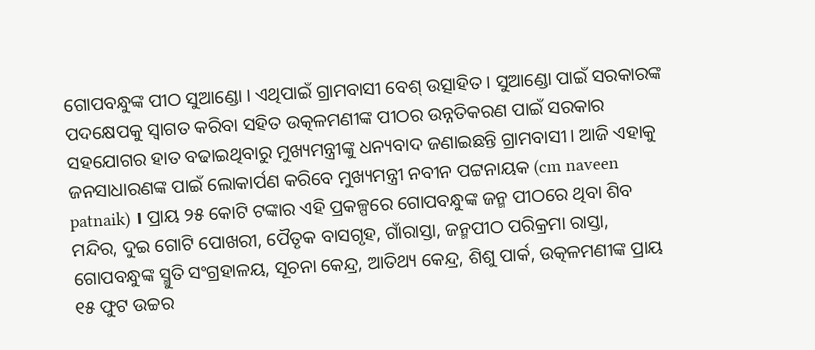ଗୋପବନ୍ଧୁଙ୍କ ପୀଠ ସୁଆଣ୍ଡୋ । ଏଥିପାଇଁ ଗ୍ରାମବାସୀ ବେଶ୍ ଉତ୍ସାହିତ । ସୁଆଣ୍ଡୋ ପାଇଁ ସରକାରଙ୍କ ପଦକ୍ଷେପକୁ ସ୍ଵାଗତ କରିବା ସହିତ ଉତ୍କଳମଣୀଙ୍କ ପୀଠର ଉନ୍ନତିକରଣ ପାଇଁ ସରକାର ସହଯୋଗର ହାତ ବଢାଇଥିବାରୁ ମୁଖ୍ୟମନ୍ତ୍ରୀଙ୍କୁ ଧନ୍ୟବାଦ ଜଣାଇଛନ୍ତି ଗ୍ରାମବାସୀ। ଆଜି ଏହାକୁ ଜନସାଧାରଣଙ୍କ ପାଇଁ ଲୋକାର୍ପଣ କରିବେ ମୁଖ୍ୟମନ୍ତ୍ରୀ ନବୀନ ପଟ୍ଟନାୟକ (cm naveen patnaik) । ପ୍ରାୟ ୨୫ କୋଟି ଟଙ୍କାର ଏହି ପ୍ରକଳ୍ପରେ ଗୋପବନ୍ଧୁଙ୍କ ଜନ୍ମ ପୀଠରେ ଥିବା ଶିବ ମନ୍ଦିର, ଦୁଇ ଗୋଟି ପୋଖରୀ, ପୈତୃକ ବାସଗୃହ, ଗାଁରାସ୍ତା, ଜନ୍ମପୀଠ ପରିକ୍ରମା ରାସ୍ତା, ଗୋପବନ୍ଧୁଙ୍କ ସ୍ମୁତି ସଂଗ୍ରହାଳୟ, ସୂଚନା କେନ୍ଦ୍ର, ଆତିଥ୍ୟ କେନ୍ଦ୍ର, ଶିଶୁ ପାର୍କ, ଉତ୍କଳମଣୀଙ୍କ ପ୍ରାୟ ୧୫ ଫୁଟ ଉଚ୍ଚର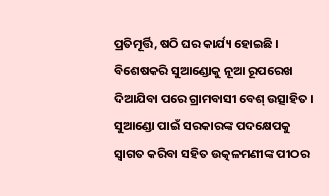ପ୍ରତିମୂର୍ତ୍ତି, ଷଠି ଘର କାର୍ଯ୍ୟ ହୋଇଛି ।
ବିଶେଷକରି ସୁଆଣ୍ଡୋକୁ ନୂଆ ରୂପରେଖ ଦିଆଯିବା ପରେ ଗ୍ରାମବାସୀ ବେଶ୍ ଉତ୍ସାହିତ । ସୁଆଣ୍ଡୋ ପାଇଁ ସରକାରଙ୍କ ପଦକ୍ଷେପକୁ ସ୍ଵାଗତ କରିବା ସହିତ ଉତ୍କଳମଣୀଙ୍କ ପୀଠର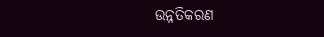ଉନ୍ନତିକରଣ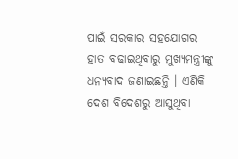ପାଇଁ ସରକାର ସହଯୋଗର ହାତ ବଢାଇଥିବାରୁ ମୁଖ୍ୟମନ୍ତ୍ରୀଙ୍କୁ ଧନ୍ୟବାଦ ଜଣାଇଛନ୍ତି । ଏଣିକି ଦେଶ ବିଦେଶରୁ ଆସୁଥିବା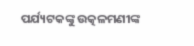ପର୍ଯ୍ୟଟକଙ୍କୁ ଉତ୍କଳମଣୀଙ୍କ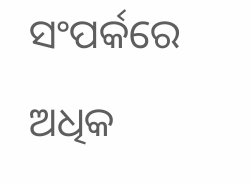ସଂପର୍କରେ ଅଧିକ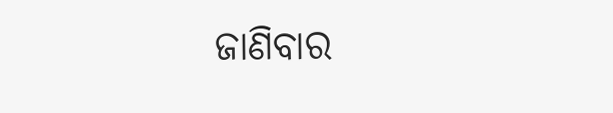ଜାଣିବାର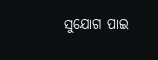ସୁଯୋଗ ପାଇ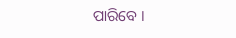ପାରିବେ ।